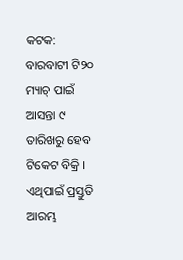କଟକ: ବାରବାଟୀ ଟି୨୦ ମ୍ୟାଚ୍ ପାଇଁ ଆସନ୍ତା ୯ ତାରିଖରୁ ହେବ ଟିକେଟ ବିକ୍ରି । ଏଥିପାଇଁ ପ୍ରସ୍ତୁତି ଆରମ୍ଭ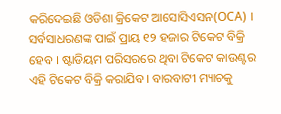କରିଦେଇଛି ଓଡିଶା କ୍ରିକେଟ ଆସୋସିଏସନ(OCA) । ସର୍ବସାଧରଣଙ୍କ ପାଇଁ ପ୍ରାୟ ୧୨ ହଜାର ଟିକେଟ ବିକ୍ରି ହେବ । ଷ୍ଟାଡିୟମ ପରିସରରେ ଥିବା ଟିକେଟ କାଉଣ୍ଟର ଏହି ଟିକେଟ ବିକ୍ରି କରାଯିବ । ବାରବାଟୀ ମ୍ୟାଚକୁ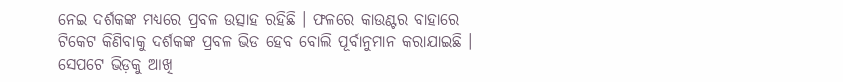ନେଇ ଦର୍ଶକଙ୍କ ମଧ୍ୟରେ ପ୍ରବଳ ଉତ୍ସାହ ରହିଛି । ଫଳରେ କାଉଣ୍ଟର ବାହାରେ ଟିକେଟ କିଣିବାକୁ ଦର୍ଶକଙ୍କ ପ୍ରବଳ ଭିଡ ହେବ ବୋଲି ପୂର୍ବାନୁମାନ କରାଯାଇଛି ।
ସେପଟେ ଭିଡ଼କୁ ଆଖି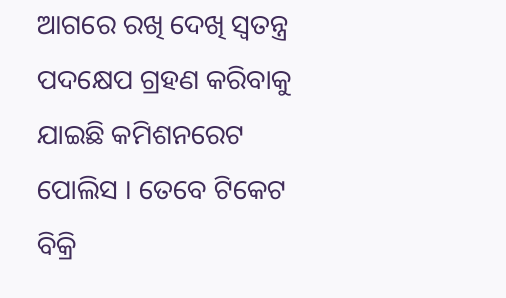ଆଗରେ ରଖି ଦେଖି ସ୍ବତନ୍ତ୍ର ପଦକ୍ଷେପ ଗ୍ରହଣ କରିବାକୁ ଯାଇଛି କମିଶନରେଟ ପୋଲିସ । ତେବେ ଟିକେଟ ବିକ୍ରି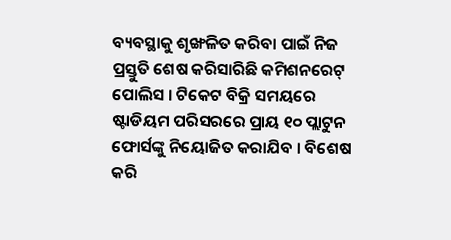ବ୍ୟବସ୍ଥାକୁ ଶୃଙ୍ଖଳିତ କରିବା ପାଇଁ ନିଜ ପ୍ରସ୍ତୁତି ଶେଷ କରିସାରିଛି କମିଶନରେଟ୍ ପୋଲିସ । ଟିକେଟ ବିକ୍ରି ସମୟରେ ଷ୍ଟାଡିୟମ ପରିସରରେ ପ୍ରାୟ ୧୦ ପ୍ଲାଟୁନ ଫୋର୍ସଙ୍କୁ ନିୟୋଜିତ କରାଯିବ । ବିଶେଷ କରି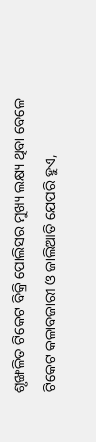ଶୃଙ୍ଖଳିତ ଟିକେଟ ବିକ୍ରି ପୋଲିସର ମୁଖ୍ୟ ଲକ୍ଷ୍ୟ ଥିବା ବେଳେ ଟିକେଟ କଳାବଜାରୀ ଓ ଜାଲିଆତି ଯେପରି ହୁଏ,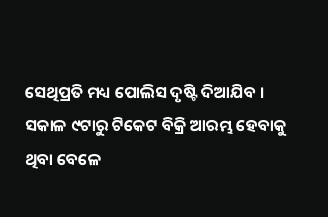ସେଥିପ୍ରତି ମଧ୍ୟ ପୋଲିସ ଦୃଷ୍ଟି ଦିଆଯିବ ।
ସକାଳ ୯ଟାରୁ ଟିକେଟ ବିକ୍ରି ଆରମ୍ଭ ହେବାକୁ ଥିବା ବେଳେ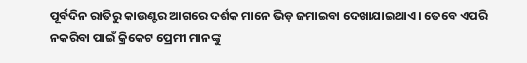ପୂର୍ବଦିନ ରାତିରୁ କାଉଣ୍ଟର ଆଗରେ ଦର୍ଶକ ମାନେ ଭିଡ଼ ଜମାଇବା ଦେଖାଯାଇଥାଏ । ତେବେ ଏପରି ନକରିବା ପାଇଁ କ୍ରିକେଟ ପ୍ରେମୀ ମାନଙ୍କୁ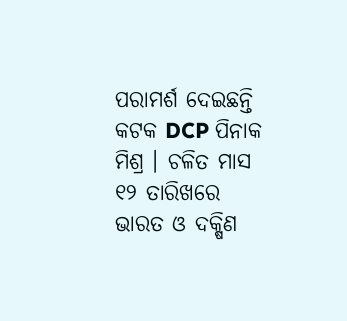ପରାମର୍ଶ ଦେଇଛନ୍ତି କଟକ DCP ପିନାକ ମିଶ୍ର । ଚଳିତ ମାସ ୧୨ ତାରିଖରେ ଭାରତ ଓ ଦକ୍ଷିଣ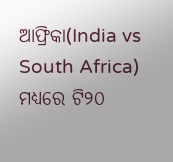ଆଫ୍ରିକା(India vs South Africa) ମଧ୍ୟରେ ଟି୨୦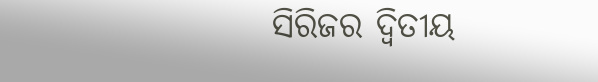ସିରିଜର ଦ୍ବିତୀୟ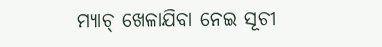ମ୍ୟାଚ୍ ଖେଳାଯିବା ନେଇ ସୂଚୀ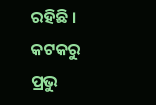ରହିଛି ।
କଟକରୁ ପ୍ରଭୁ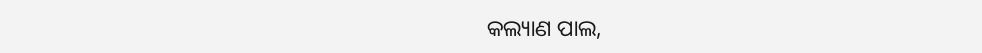କଲ୍ୟାଣ ପାଲ,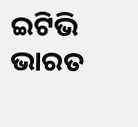ଇଟିଭି ଭାରତ